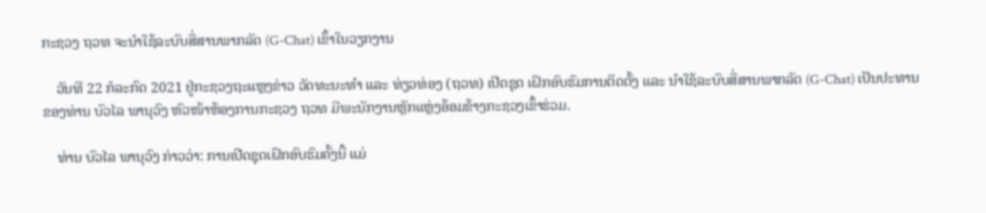ກະຊວງ ຖວທ ຈະນຳໃຊ້ລະບົບສື່ສານພາກລັດ (G-Chat) ເຂົ້າໃນວຽກງານ

    ວັນທີ 22 ກໍລະກົດ 2021 ຢູ່ກະຊວງຖະແຫຼງຂ່າວ ວັດທະນະທຳ ແລະ ທ່ຽວທ່ອງ (ຖວທ) ເປີດຊຸດ ເຝິກອົບຮົມການຕິດຕັ້ງ ແລະ ນຳໃຊ້ລະບົບສື່ສານພາກລັດ (G-Chat) ເປັນປະທານຂອງທ່ານ ບົວໄລ ພານຸວົງ ຫົວໜ້າຫ້ອງການກະຊວງ ຖວທ ມີພະນັກງານຫຼັກແຫຼ່ງອ້ອມຂ້າງກະຊວງເຂົ້າຮ່ວມ.

    ທ່ານ ບົວໄລ ພານຸວົງ ກ່າວວ່າ: ການເປີດຊຸດເຝິກອົບຮົມຄັ້ງນີ້ ແມ່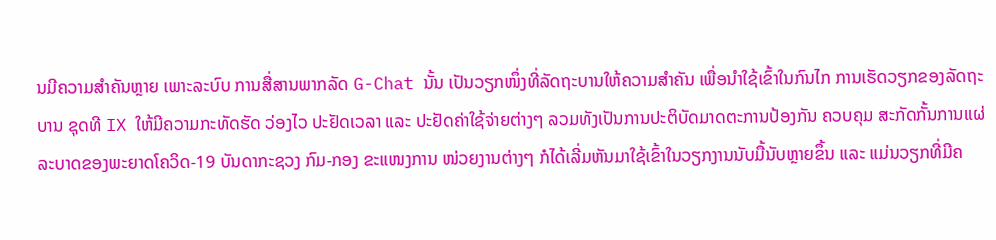ນມີຄວາມສຳຄັນຫຼາຍ ເພາະລະບົບ ການສື່ສານພາກລັດ G-Chat ນັ້ນ ເປັນວຽກໜຶ່ງທີ່ລັດຖະບານໃຫ້ຄວາມສຳຄັນ ເພື່ອນຳໃຊ້ເຂົ້າໃນກົນໄກ ການເຮັດວຽກຂອງລັດຖະບານ ຊຸດທີ IX ໃຫ້ມີຄວາມກະທັດຮັດ ວ່ອງໄວ ປະຢັດເວລາ ແລະ ປະຢັດຄ່າໃຊ້ຈ່າຍຕ່າງໆ ລວມທັງເປັນການປະຕິບັດມາດຕະການປ້ອງກັນ ຄວບຄຸມ ສະກັດກັ້ນການແຜ່ລະບາດຂອງພະຍາດໂຄວິດ-19 ບັນດາກະຊວງ ກົມ-ກອງ ຂະແໜງການ ໜ່ວຍງານຕ່າງໆ ກໍໄດ້ເລີ່ມຫັນມາໃຊ້ເຂົ້າໃນວຽກງານນັບມື້ນັບຫຼາຍຂຶ້ນ ແລະ ແມ່ນວຽກທີ່ມີຄ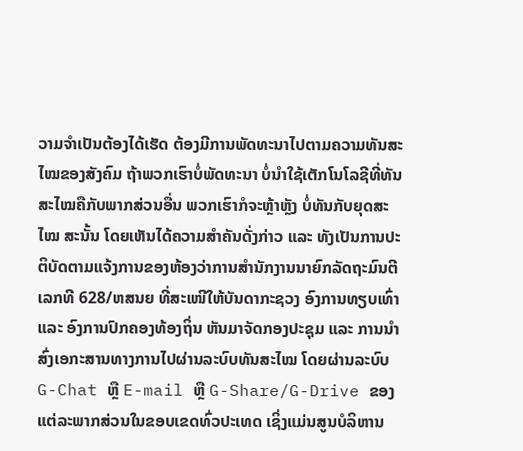ວາມຈຳເປັນຕ້ອງໄດ້ເຮັດ ຕ້ອງມີການພັດທະນາໄປຕາມຄວາມທັນສະໄໝຂອງສັງຄົມ ຖ້າພວກເຮົາບໍ່ພັດທະນາ ບໍ່ນຳໃຊ້ເຕັກໂນໂລຊີທີ່ທັນສະໄໝຄືກັບພາກສ່ວນອື່ນ ພວກເຮົາກໍຈະຫຼ້າຫຼັງ ບໍ່ທັນກັບຍຸດສະໄໝ ສະນັ້ນ ໂດຍເຫັນໄດ້ຄວາມສຳຄັນດັ່ງກ່າວ ແລະ ທັງເປັນການປະຕິບັດຕາມແຈ້ງການຂອງຫ້ອງວ່າການສຳນັກງານນາຍົກລັດຖະມົນຕີ ເລກທີ 628/ຫສນຍ ທີ່ສະເໜີໃຫ້ບັນດາກະຊວງ ອົງການທຽບເທົ່າ ແລະ ອົງການປົກຄອງທ້ອງຖິ່ນ ຫັນມາຈັດກອງປະຊຸມ ແລະ ການນຳສົ່ງເອກະສານທາງການໄປຜ່ານລະບົບທັນສະໄໝ ໂດຍຜ່ານລະບົບ G-Chat ຫຼື E-mail ຫຼື G-Share/G-Drive ຂອງແຕ່ລະພາກສ່ວນໃນຂອບເຂດທົ່ວປະເທດ ເຊິ່ງແມ່ນສູນບໍລິຫານ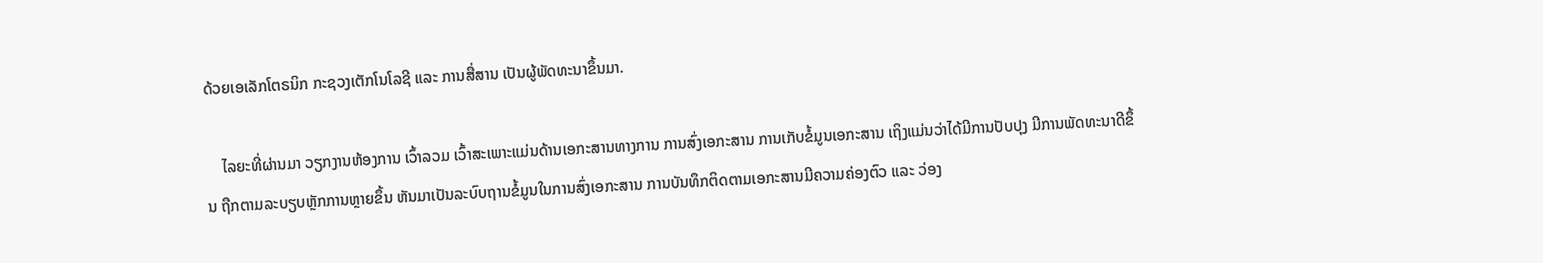ດ້ວຍເອເລັກໂຕຣນິກ ກະຊວງເຕັກໂນໂລຊີ ແລະ ການສື່ສານ ເປັນຜູ້ພັດທະນາຂຶ້ນມາ.

    ໄລຍະທີ່ຜ່ານມາ ວຽກງານຫ້ອງການ ເວົ້າລວມ ເວົ້າສະເພາະແມ່ນດ້ານເອກະສານທາງການ ການສົ່ງເອກະສານ ການເກັບຂໍ້ມູນເອກະສານ ເຖິງແມ່ນວ່າໄດ້ມີການປັບປຸງ ມີການພັດທະນາດີຂຶ້ນ ຖືກຕາມລະບຽບຫຼັກການຫຼາຍຂຶ້ນ ຫັນມາເປັນລະບົບຖານຂໍ້ມູນໃນການສົ່ງເອກະສານ ການບັນທຶກຕິດຕາມເອກະສານມີຄວາມຄ່ອງຕົວ ແລະ ວ່ອງ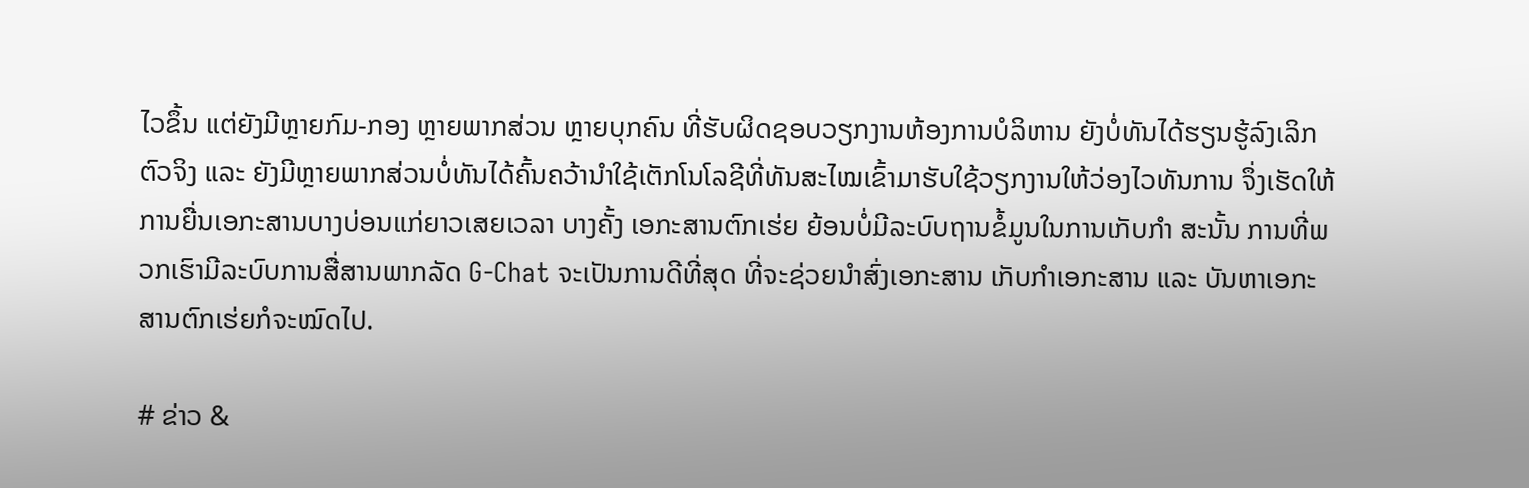ໄວຂຶ້ນ ແຕ່ຍັງມີຫຼາຍກົມ-ກອງ ຫຼາຍພາກສ່ວນ ຫຼາຍບຸກຄົນ ທີ່ຮັບຜິດຊອບວຽກງານຫ້ອງການບໍລິຫານ ຍັງບໍ່ທັນໄດ້ຮຽນຮູ້ລົງເລິກຕົວຈິງ ແລະ ຍັງມີຫຼາຍພາກສ່ວນບໍ່ທັນໄດ້ຄົ້ນຄວ້ານຳໃຊ້ເຕັກໂນໂລຊີທີ່ທັນສະໄໝເຂົ້າມາຮັບໃຊ້ວຽກງານໃຫ້ວ່ອງໄວທັນການ ຈຶ່ງເຮັດໃຫ້ການຍື່ນເອກະສານບາງບ່ອນແກ່ຍາວເສຍເວລາ ບາງຄັ້ງ ເອກະສານຕົກເຮ່ຍ ຍ້ອນບໍ່ມີລະບົບຖານຂໍ້ມູນໃນການເກັບກຳ ສະນັ້ນ ການທີ່ພວກເຮົາມີລະບົບການສື່ສານພາກລັດ G-Chat ຈະເປັນການດີທີ່ສຸດ ທີ່ຈະຊ່ວຍນຳສົ່ງເອກະສານ ເກັບກຳເອກະສານ ແລະ ບັນຫາເອກະສານຕົກເຮ່ຍກໍຈະໝົດໄປ.

# ຂ່າວ &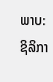ພາບ:  ຊິລິກາ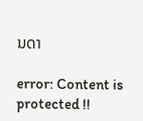ນດາ

error: Content is protected !!